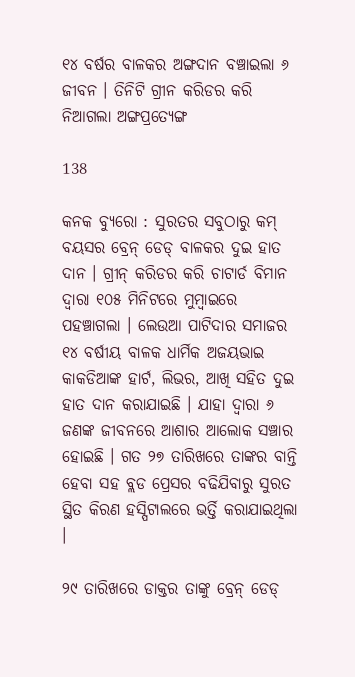୧୪ ବର୍ଷର ବାଳକର ଅଙ୍ଗଦାନ ବଞ୍ଚାଇଲା ୬ ଜୀବନ । ତିନିଟି ଗ୍ରୀନ କରିଡର କରି ନିଆଗଲା ଅଙ୍ଗପ୍ରତ୍ୟେଙ୍ଗ

138

କନକ ବ୍ୟୁରୋ : ସୁରତର ସବୁଠାରୁ କମ୍ ବୟସର ବ୍ରେନ୍ ଡେଡ୍ ବାଳକର ଦୁଇ ହାତ ଦାନ । ଗ୍ରୀନ୍ କରିଡର କରି ଚାଟାର୍ଡ ବିମାନ ଦ୍ୱାରା ୧୦୫ ମିନିଟରେ ମୁମ୍ବାଇରେ ପହଞ୍ଚାଗଲା । ଲେଉଆ ପାଟିଦାର ସମାଜର ୧୪ ବର୍ଷୀୟ ବାଳକ ଧାର୍ମିକ ଅଜୟଭାଇ କାକଡିଆଙ୍କ ହାର୍ଟ, ଲିଭର, ଆଖି ସହିତ ଦୁଇ ହାତ ଦାନ କରାଯାଇଛି । ଯାହା ଦ୍ୱାରା ୬ ଜଣଙ୍କ ଜୀବନରେ ଆଶାର ଆଲୋକ ସଞ୍ଚାର ହୋଇଛି । ଗତ ୨୭ ତାରିଖରେ ତାଙ୍କର ବାନ୍ତି ହେବା ସହ ବ୍ଲଡ ପ୍ରେସର ବଢିଯିବାରୁ ସୁରତ ସ୍ଥିତ କିରଣ ହସ୍ପିଟାଲରେ ଭର୍ତ୍ତି କରାଯାଇଥିଲା ।

୨୯ ତାରିଖରେ ଡାକ୍ତର ତାଙ୍କୁ ବ୍ରେନ୍ ଡେଡ୍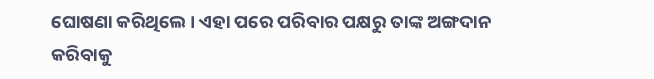ଘୋଷଣା କରିଥିଲେ । ଏହା ପରେ ପରିବାର ପକ୍ଷରୁ ତାଙ୍କ ଅଙ୍ଗଦାନ କରିବାକୁ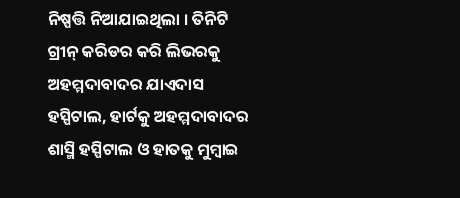ନିଷ୍ପତ୍ତି ନିଆଯାଇଥିଲା । ତିନିଟି ଗ୍ରୀନ୍ କରିଡର କରି ଲିଭରକୁ ଅହମ୍ମଦାବାଦର ଯାଏଦାସ ହସ୍ପିଟାଲ, ହାର୍ଟକୁ ଅହମ୍ମଦାବାଦର ଶାସ୍ମି ହସ୍ପିଟାଲ ଓ ହାତକୁ ମୁମ୍ବାଇ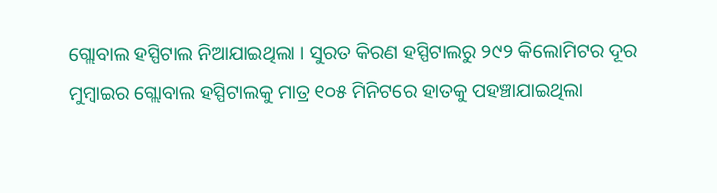ଗ୍ଲୋବାଲ ହସ୍ପିଟାଲ ନିଆଯାଇଥିଲା । ସୁରତ କିରଣ ହସ୍ପିଟାଲରୁ ୨୯୨ କିଲୋମିଟର ଦୂର ମୁମ୍ବାଇର ଗ୍ଲୋବାଲ ହସ୍ପିଟାଲକୁ ମାତ୍ର ୧୦୫ ମିନିଟରେ ହାତକୁ ପହଞ୍ଚାଯାଇଥିଲା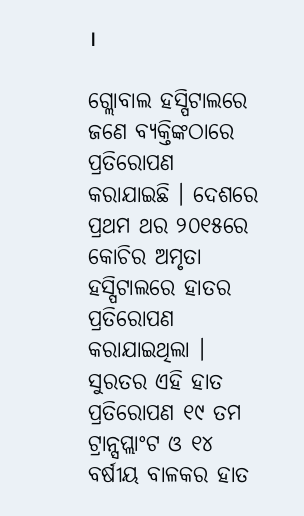।

ଗ୍ଲୋବାଲ ହସ୍ପିଟାଲରେ ଜଣେ ବ୍ୟକ୍ତିଙ୍କଠାରେ ପ୍ରତିରୋପଣ କରାଯାଇଛି । ଦେଶରେ ପ୍ରଥମ ଥର ୨୦୧୫ରେ କୋଚିର ଅମୃତା ହସ୍ପିଟାଲରେ ହାତର ପ୍ରତିରୋପଣ କରାଯାଇଥିଲା । ସୁରତର ଏହି ହାତ ପ୍ରତିରୋପଣ ୧୯ ତମ ଟ୍ରାନ୍ସପ୍ଲାଂଟ ଓ ୧୪ ବର୍ଷୀୟ ବାଳକର ହାତ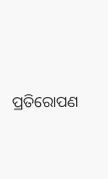ପ୍ରତିରୋପଣ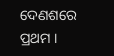ଦେଣଶରେ ପ୍ରଥମ ।